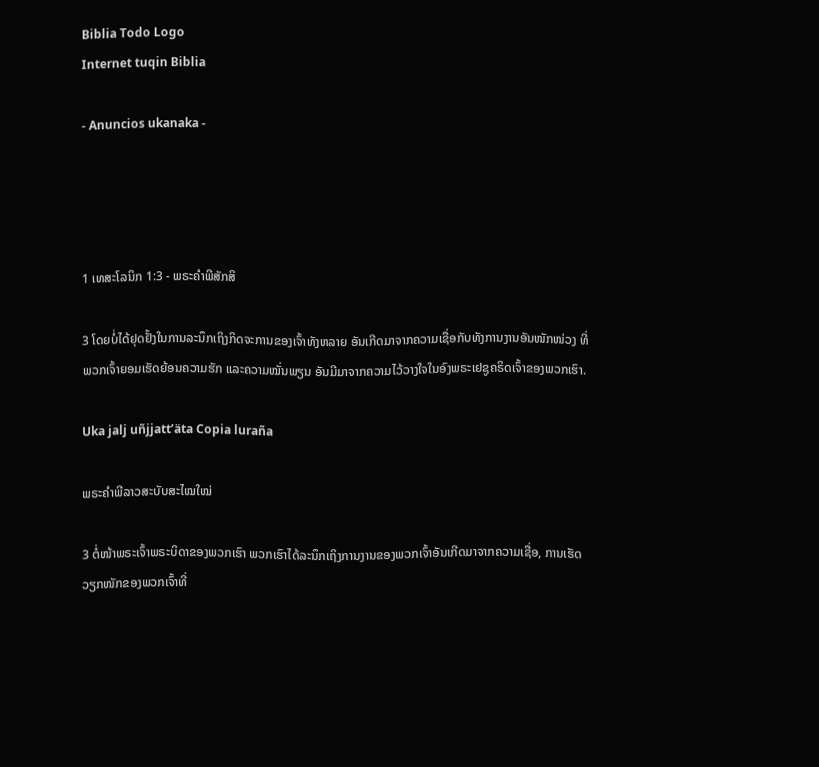Biblia Todo Logo
Internet tuqin Biblia

- Anuncios ukanaka -




1 ເທສະໂລນິກ 1:3 - ພຣະຄຳພີສັກສິ

3 ໂດຍບໍ່ໄດ້ຢຸດຢັ້ງໃນການລະນຶກເຖິງກິດຈະການຂອງເຈົ້າທັງຫລາຍ ອັນເກີດມາຈາກຄວາມເຊື່ອກັບທັງການງານອັນໜັກໜ່ວງ ທີ່ພວກເຈົ້າຍອມເຮັດຍ້ອນຄວາມຮັກ ແລະຄວາມໝັ່ນພຽນ ອັນມີມາຈາກຄວາມໄວ້ວາງໃຈໃນອົງພຣະເຢຊູຄຣິດເຈົ້າຂອງພວກເຮົາ.

Uka jalj uñjjattʼäta Copia luraña

ພຣະຄຳພີລາວສະບັບສະໄໝໃໝ່

3 ຕໍ່ໜ້າພຣະເຈົ້າພຣະບິດາຂອງພວກເຮົາ ພວກເຮົາໄດ້ລະນຶກເຖິງການງານຂອງພວກເຈົ້າອັນເກີດມາຈາກຄວາມເຊື່ອ, ການເຮັດວຽກໜັກຂອງພວກເຈົ້າທີ່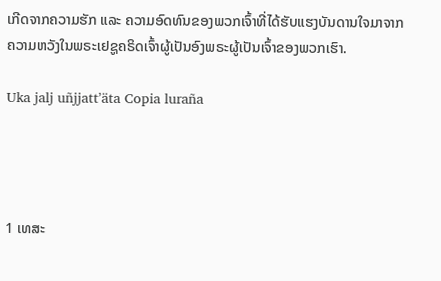ເກີດຈາກຄວາມຮັກ ແລະ ຄວາມອົດທົນຂອງພວກເຈົ້າທີ່ໄດ້ຮັບແຮງບັນດານໃຈມາຈາກຄວາມຫວັງໃນພຣະເຢຊູຄຣິດເຈົ້າຜູ້ເປັນອົງພຣະຜູ້ເປັນເຈົ້າຂອງພວກເຮົາ.

Uka jalj uñjjattʼäta Copia luraña




1 ເທສະ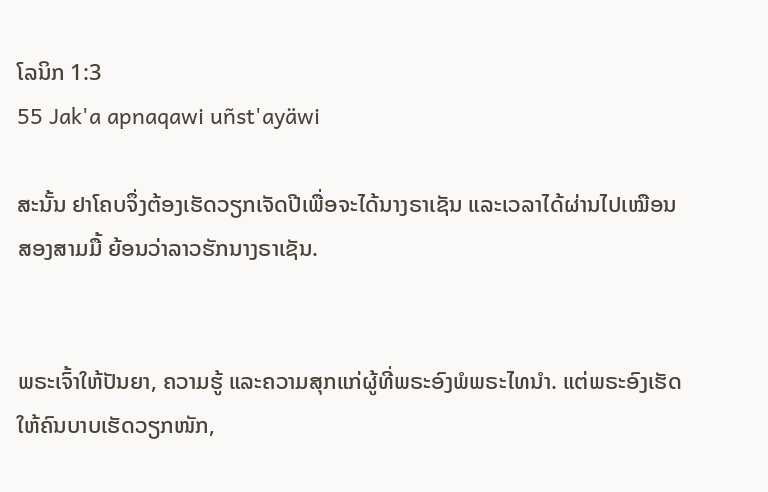ໂລນິກ 1:3
55 Jak'a apnaqawi uñst'ayäwi

ສະນັ້ນ ຢາໂຄບຈຶ່ງຕ້ອງເຮັດວຽກເຈັດປີເພື່ອຈະໄດ້ນາງຣາເຊັນ ແລະເວລາໄດ້ຜ່ານໄປເໝືອນສອງສາມມື້ ຍ້ອນວ່າລາວຮັກນາງຣາເຊັນ.


ພຣະເຈົ້າໃຫ້ປັນຍາ, ຄວາມຮູ້ ແລະຄວາມສຸກແກ່ຜູ້ທີ່ພຣະອົງພໍພຣະໄທນຳ. ແຕ່ພຣະອົງເຮັດໃຫ້ຄົນບາບເຮັດວຽກໜັກ,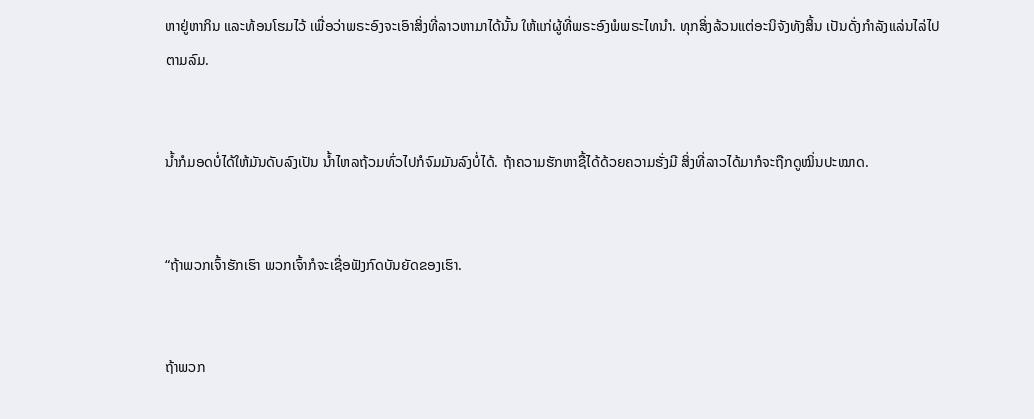ຫາຢູ່ຫາກິນ ແລະທ້ອນໂຮມໄວ້ ເພື່ອວ່າພຣະອົງຈະເອົາສິ່ງທີ່ລາວຫາມາໄດ້ນັ້ນ ໃຫ້ແກ່ຜູ້ທີ່ພຣະອົງພໍພຣະໄທນຳ. ທຸກສິ່ງລ້ວນແຕ່ອະນິຈັງທັງສິ້ນ ເປັນດັ່ງກຳລັງແລ່ນໄລ່ໄປຕາມລົມ.


ນໍ້າກໍມອດບໍ່ໄດ້ໃຫ້ມັນດັບລົງເປັນ ນໍ້າໄຫລຖ້ວມທົ່ວໄປກໍຈົມມັນລົງບໍ່ໄດ້. ຖ້າຄວາມຮັກຫາຊື້ໄດ້ດ້ວຍຄວາມຮັ່ງມີ ສິ່ງທີ່ລາວໄດ້ມາກໍຈະຖືກດູໝິ່ນປະໝາດ.


“ຖ້າພວກເຈົ້າຮັກເຮົາ ພວກເຈົ້າກໍຈະເຊື່ອຟັງກົດບັນຍັດຂອງເຮົາ.


ຖ້າພວກ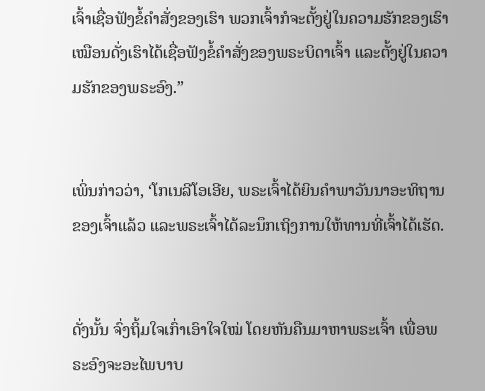ເຈົ້າເຊື່ອຟັງຂໍ້ຄຳສັ່ງຂອງເຮົາ ພວກເຈົ້າກໍຈະຕັ້ງຢູ່ໃນຄວາມຮັກຂອງເຮົາ ເໝືອນດັ່ງເຮົາໄດ້ເຊື່ອຟັງຂໍ້ຄຳສັ່ງຂອງພຣະບິດາເຈົ້າ ແລະຕັ້ງຢູ່ໃນຄວາມຮັກຂອງພຣະອົງ.”


ເພິ່ນກ່າວວ່າ, ‘ໂກເນລີໂອເອີຍ, ພຣະເຈົ້າໄດ້ຍິນຄຳພາວັນນາອະທິຖານຂອງເຈົ້າແລ້ວ ແລະພຣະເຈົ້າໄດ້ລະນຶກເຖິງການໃຫ້ທານທີ່ເຈົ້າໄດ້ເຮັດ.


ດັ່ງນັ້ນ ຈົ່ງຖິ້ມໃຈເກົ່າເອົາໃຈໃໝ່ ໂດຍຫັນຄືນມາຫາພຣະເຈົ້າ ເພື່ອພຣະອົງຈະອະໄພບາບ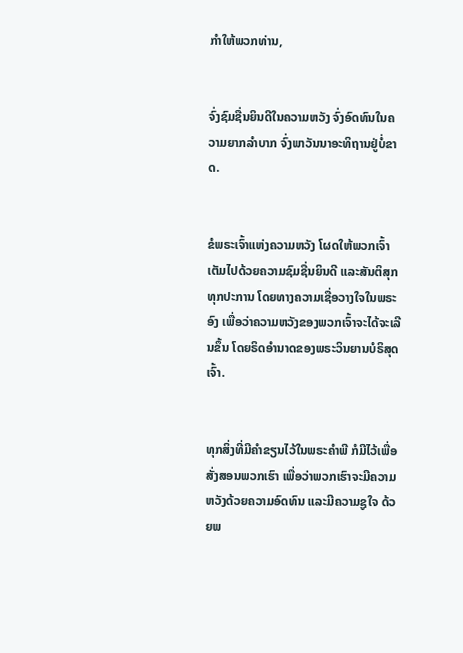ກຳໃຫ້ພວກທ່ານ,


ຈົ່ງຊົມຊື່ນຍິນດີໃນຄວາມຫວັງ ຈົ່ງອົດທົນໃນຄວາມຍາກລຳບາກ ຈົ່ງພາວັນນາອະທິຖານຢູ່ບໍ່ຂາດ.


ຂໍພຣະເຈົ້າແຫ່ງຄວາມຫວັງ ໂຜດໃຫ້ພວກເຈົ້າເຕັມໄປດ້ວຍຄວາມຊົມຊື່ນຍິນດີ ແລະສັນຕິສຸກທຸກປະການ ໂດຍທາງຄວາມເຊື່ອວາງໃຈໃນພຣະອົງ ເພື່ອວ່າຄວາມຫວັງຂອງພວກເຈົ້າຈະໄດ້ຈະເລີນຂຶ້ນ ໂດຍຣິດອຳນາດຂອງພຣະວິນຍານບໍຣິສຸດເຈົ້າ.


ທຸກສິ່ງທີ່ມີຄຳຂຽນໄວ້ໃນພຣະຄຳພີ ກໍມີໄວ້ເພື່ອສັ່ງສອນພວກເຮົາ ເພື່ອວ່າພວກເຮົາຈະມີຄວາມຫວັງດ້ວຍຄວາມອົດທົນ ແລະມີຄວາມຊູໃຈ ດ້ວຍພ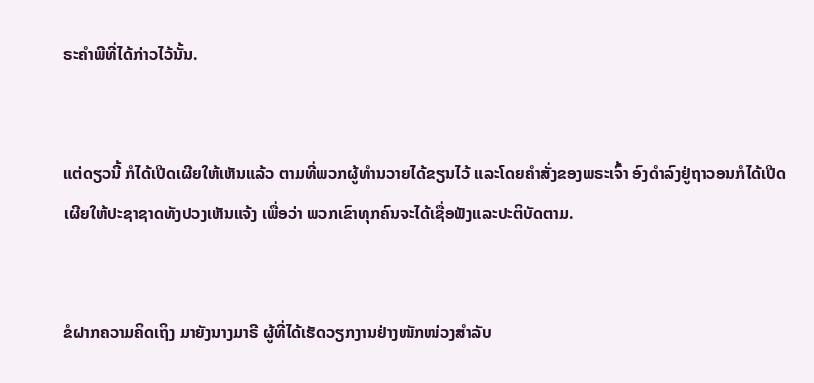ຣະຄຳພີທີ່ໄດ້ກ່າວໄວ້ນັ້ນ.


ແຕ່ດຽວນີ້ ກໍໄດ້ເປີດເຜີຍໃຫ້ເຫັນແລ້ວ ຕາມທີ່ພວກຜູ້ທຳນວາຍໄດ້ຂຽນໄວ້ ແລະໂດຍຄຳສັ່ງຂອງພຣະເຈົ້າ ອົງດຳລົງຢູ່ຖາວອນກໍໄດ້ເປີດເຜີຍໃຫ້ປະຊາຊາດທັງປວງເຫັນແຈ້ງ ເພື່ອວ່າ ພວກເຂົາທຸກຄົນຈະໄດ້ເຊື່ອຟັງແລະປະຕິບັດຕາມ.


ຂໍຝາກຄວາມຄິດເຖິງ ມາຍັງນາງມາຣີ ຜູ້ທີ່ໄດ້ເຮັດວຽກງານຢ່າງໜັກໜ່ວງສຳລັບ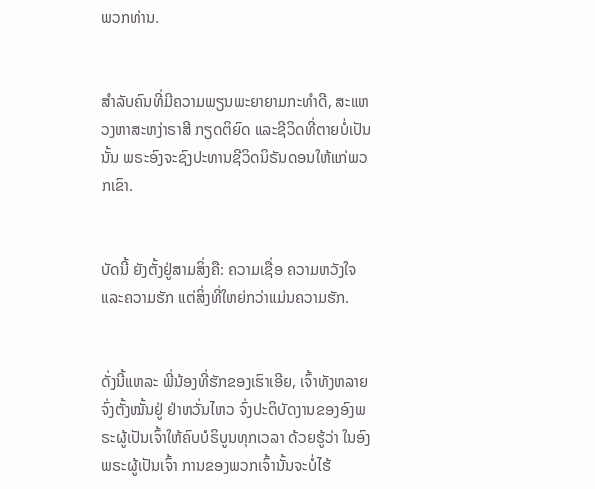ພວກທ່ານ.


ສຳລັບຄົນທີ່ມີຄວາມພຽນພະຍາຍາມກະທຳດີ, ສະແຫວງຫາສະຫງ່າຣາສີ ກຽດຕິຍົດ ແລະຊີວິດທີ່ຕາຍບໍ່ເປັນນັ້ນ ພຣະອົງຈະຊົງປະທານຊີວິດນິຣັນດອນໃຫ້ແກ່ພວກເຂົາ.


ບັດນີ້ ຍັງຕັ້ງຢູ່ສາມສິ່ງຄື: ຄວາມເຊື່ອ ຄວາມຫວັງໃຈ ແລະຄວາມຮັກ ແຕ່ສິ່ງທີ່ໃຫຍ່ກວ່າແມ່ນຄວາມຮັກ.


ດັ່ງນີ້ແຫລະ ພີ່ນ້ອງທີ່ຮັກຂອງເຮົາເອີຍ, ເຈົ້າທັງຫລາຍຈົ່ງຕັ້ງໝັ້ນຢູ່ ຢ່າຫວັ່ນໄຫວ ຈົ່ງປະຕິບັດງານຂອງອົງພຣະຜູ້ເປັນເຈົ້າໃຫ້ຄົບບໍຣິບູນທຸກເວລາ ດ້ວຍຮູ້ວ່າ ໃນອົງພຣະຜູ້ເປັນເຈົ້າ ການຂອງພວກເຈົ້ານັ້ນຈະບໍ່ໄຮ້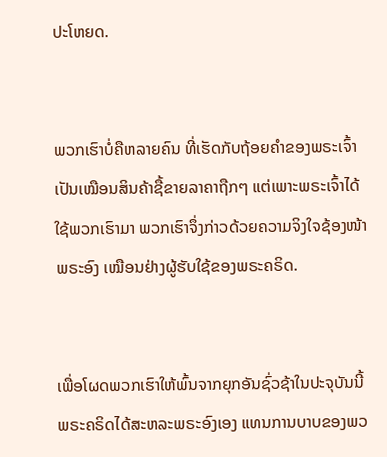ປະໂຫຍດ.


ພວກເຮົາບໍ່ຄືຫລາຍຄົນ ທີ່ເຮັດກັບຖ້ອຍຄຳຂອງພຣະເຈົ້າ ເປັນເໝືອນສິນຄ້າຊື້ຂາຍລາຄາຖືກໆ ແຕ່ເພາະພຣະເຈົ້າໄດ້ໃຊ້ພວກເຮົາມາ ພວກເຮົາຈຶ່ງກ່າວດ້ວຍຄວາມຈິງໃຈຊ້ອງໜ້າພຣະອົງ ເໝືອນຢ່າງຜູ້ຮັບໃຊ້ຂອງພຣະຄຣິດ.


ເພື່ອໂຜດພວກເຮົາໃຫ້ພົ້ນຈາກຍຸກອັນຊົ່ວຊ້າໃນປະຈຸບັນນີ້ ພຣະຄຣິດໄດ້ສະຫລະພຣະອົງເອງ ແທນການບາບຂອງພວ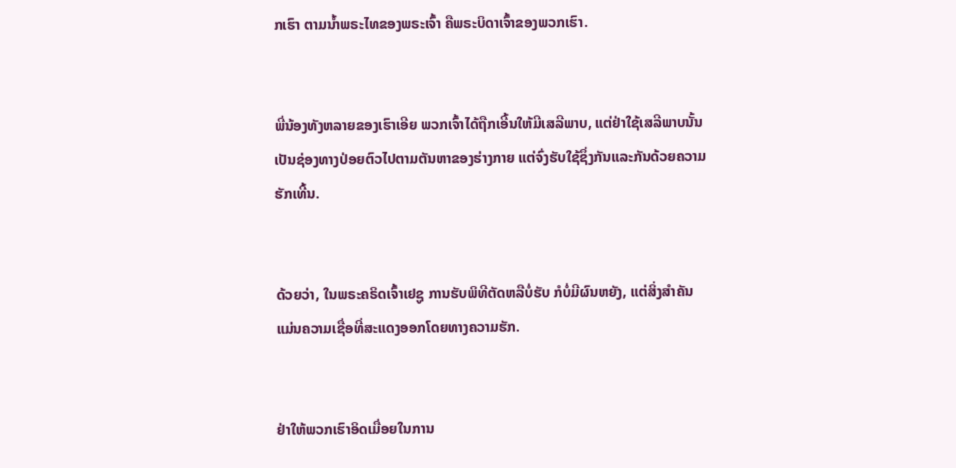ກເຮົາ ຕາມນໍ້າພຣະໄທຂອງພຣະເຈົ້າ ຄືພຣະບິດາເຈົ້າຂອງພວກເຮົາ.


ພີ່ນ້ອງທັງຫລາຍຂອງເຮົາເອີຍ ພວກເຈົ້າໄດ້ຖືກເອີ້ນໃຫ້ມີເສລີພາບ, ແຕ່ຢ່າໃຊ້ເສລີພາບນັ້ນເປັນຊ່ອງທາງປ່ອຍຕົວໄປຕາມຕັນຫາຂອງຮ່າງກາຍ ແຕ່ຈົ່ງຮັບໃຊ້ຊຶ່ງກັນແລະກັນດ້ວຍຄວາມຮັກເທີ້ນ.


ດ້ວຍວ່າ, ໃນພຣະຄຣິດເຈົ້າເຢຊູ ການຮັບພິທີຕັດຫລືບໍ່ຮັບ ກໍບໍ່ມີຜົນຫຍັງ, ແຕ່ສິ່ງສຳຄັນແມ່ນຄວາມເຊື່ອທີ່ສະແດງອອກໂດຍທາງຄວາມຮັກ.


ຢ່າໃຫ້ພວກເຮົາອິດເມື່ອຍໃນການ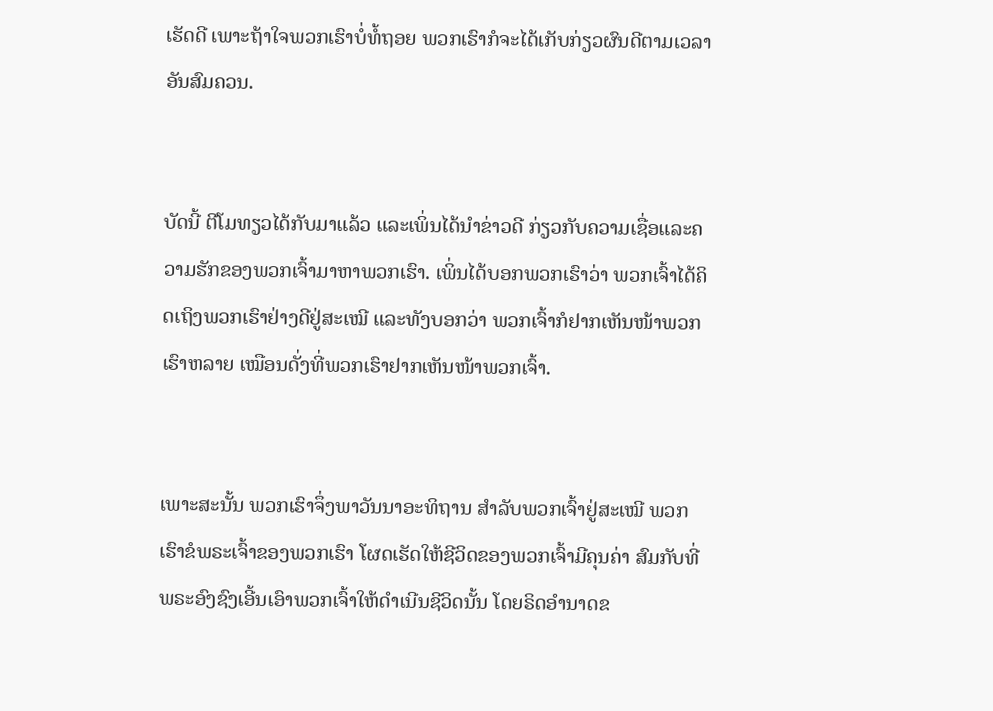ເຮັດດີ ເພາະຖ້າໃຈພວກເຮົາບໍ່ທໍ້ຖອຍ ພວກເຮົາກໍຈະໄດ້ເກັບກ່ຽວຜົນດີຕາມເວລາອັນສົມຄວນ.


ບັດນີ້ ຕີໂມທຽວໄດ້ກັບມາແລ້ວ ແລະເພິ່ນໄດ້ນຳຂ່າວດີ ກ່ຽວກັບຄວາມເຊື່ອແລະຄວາມຮັກຂອງພວກເຈົ້າມາຫາພວກເຮົາ. ເພິ່ນໄດ້ບອກພວກເຮົາວ່າ ພວກເຈົ້າໄດ້ຄິດເຖິງພວກເຮົາຢ່າງດີຢູ່ສະເໝີ ແລະທັງບອກວ່າ ພວກເຈົ້າກໍຢາກເຫັນໜ້າພວກເຮົາຫລາຍ ເໝືອນດັ່ງທີ່ພວກເຮົາຢາກເຫັນໜ້າພວກເຈົ້າ.


ເພາະສະນັ້ນ ພວກເຮົາຈຶ່ງພາວັນນາອະທິຖານ ສຳລັບພວກເຈົ້າຢູ່ສະເໝີ ພວກເຮົາຂໍພຣະເຈົ້າຂອງພວກເຮົາ ໂຜດເຮັດໃຫ້ຊີວິດຂອງພວກເຈົ້າມີຄຸນຄ່າ ສົມກັບທີ່ພຣະອົງຊົງເອີ້ນເອົາພວກເຈົ້າໃຫ້ດຳເນີນຊີວິດນັ້ນ ໂດຍຣິດອຳນາດຂ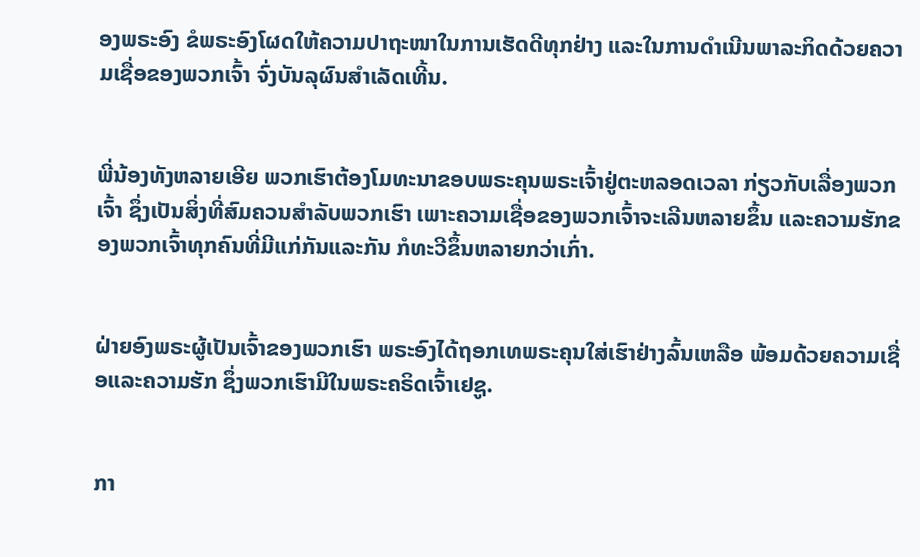ອງພຣະອົງ ຂໍພຣະອົງໂຜດໃຫ້ຄວາມປາຖະໜາໃນການເຮັດດີທຸກຢ່າງ ແລະໃນການດຳເນີນພາລະກິດດ້ວຍຄວາມເຊື່ອຂອງພວກເຈົ້າ ຈົ່ງບັນລຸຜົນສຳເລັດເທີ້ນ.


ພີ່ນ້ອງທັງຫລາຍເອີຍ ພວກເຮົາຕ້ອງໂມທະນາຂອບພຣະຄຸນພຣະເຈົ້າຢູ່ຕະຫລອດເວລາ ກ່ຽວກັບເລື່ອງພວກເຈົ້າ ຊຶ່ງເປັນສິ່ງທີ່ສົມຄວນສຳລັບພວກເຮົາ ເພາະຄວາມເຊື່ອຂອງພວກເຈົ້າຈະເລີນຫລາຍຂຶ້ນ ແລະຄວາມຮັກຂອງພວກເຈົ້າທຸກຄົນທີ່ມີແກ່ກັນແລະກັນ ກໍທະວີຂຶ້ນຫລາຍກວ່າເກົ່າ.


ຝ່າຍອົງພຣະຜູ້ເປັນເຈົ້າຂອງພວກເຮົາ ພຣະອົງໄດ້ຖອກເທພຣະຄຸນໃສ່ເຮົາຢ່າງລົ້ນເຫລືອ ພ້ອມດ້ວຍຄວາມເຊື່ອແລະຄວາມຮັກ ຊຶ່ງພວກເຮົາມີໃນພຣະຄຣິດເຈົ້າເຢຊູ.


ກາ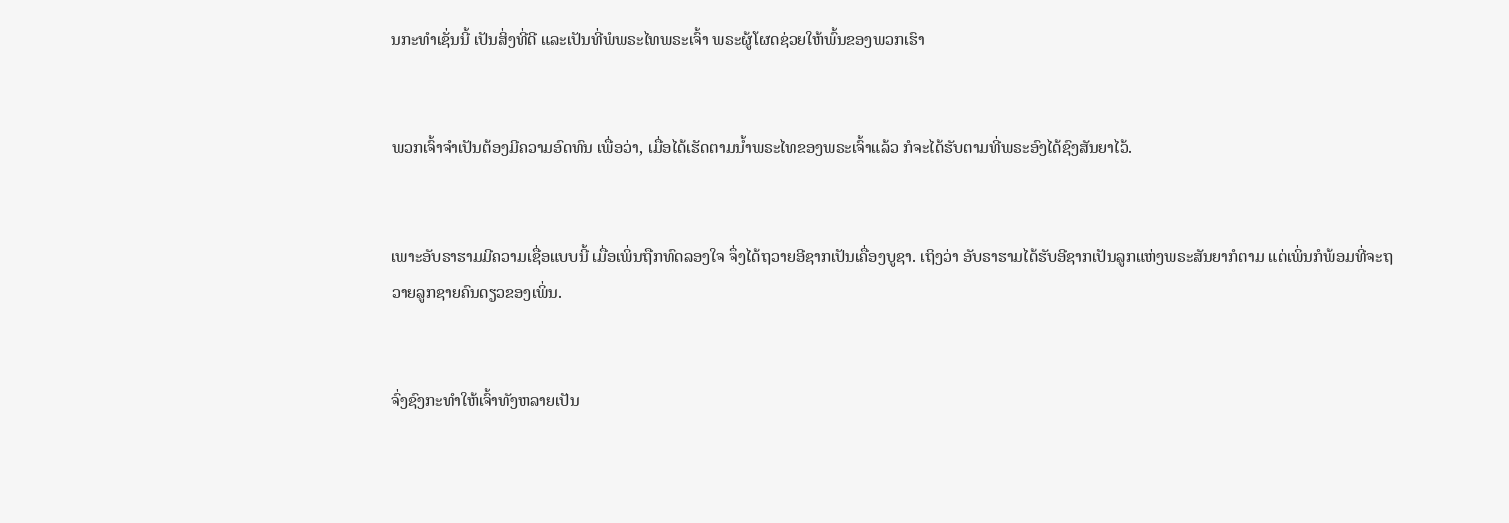ນກະທຳເຊັ່ນນີ້ ເປັນສິ່ງທີ່ດີ ແລະເປັນທີ່ພໍພຣະໄທພຣະເຈົ້າ ພຣະຜູ້ໂຜດຊ່ວຍໃຫ້ພົ້ນຂອງພວກເຮົາ


ພວກເຈົ້າຈຳເປັນຕ້ອງມີຄວາມອົດທົນ ເພື່ອວ່າ, ເມື່ອໄດ້ເຮັດຕາມນໍ້າພຣະໄທຂອງພຣະເຈົ້າແລ້ວ ກໍຈະໄດ້ຮັບຕາມທີ່ພຣະອົງໄດ້ຊົງສັນຍາໄວ້.


ເພາະອັບຣາຮາມມີຄວາມເຊື່ອແບບນີ້ ເມື່ອເພິ່ນຖືກທົດລອງໃຈ ຈຶ່ງໄດ້ຖວາຍອີຊາກເປັນເຄື່ອງບູຊາ. ເຖິງວ່າ ອັບຣາຮາມໄດ້ຮັບອີຊາກເປັນລູກແຫ່ງພຣະສັນຍາກໍຕາມ ແຕ່ເພິ່ນກໍພ້ອມທີ່ຈະຖວາຍລູກຊາຍຄົນດຽວຂອງເພິ່ນ.


ຈົ່ງຊົງກະທຳໃຫ້ເຈົ້າທັງຫລາຍເປັນ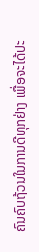ຄົນຄົບຖ້ວນໃນການດີທຸກຢ່າງ ເພື່ອຈະໄດ້ປະ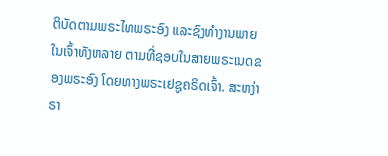ຕິບັດຕາມພຣະໄທພຣະອົງ ແລະຊົງທຳງານພາຍໃນເຈົ້າທັງຫລາຍ ຕາມທີ່ຊອບໃນສາຍພຣະເນດຂອງພຣະອົງ ໂດຍທາງພຣະເຢຊູຄຣິດເຈົ້າ. ສະຫງ່າຣາ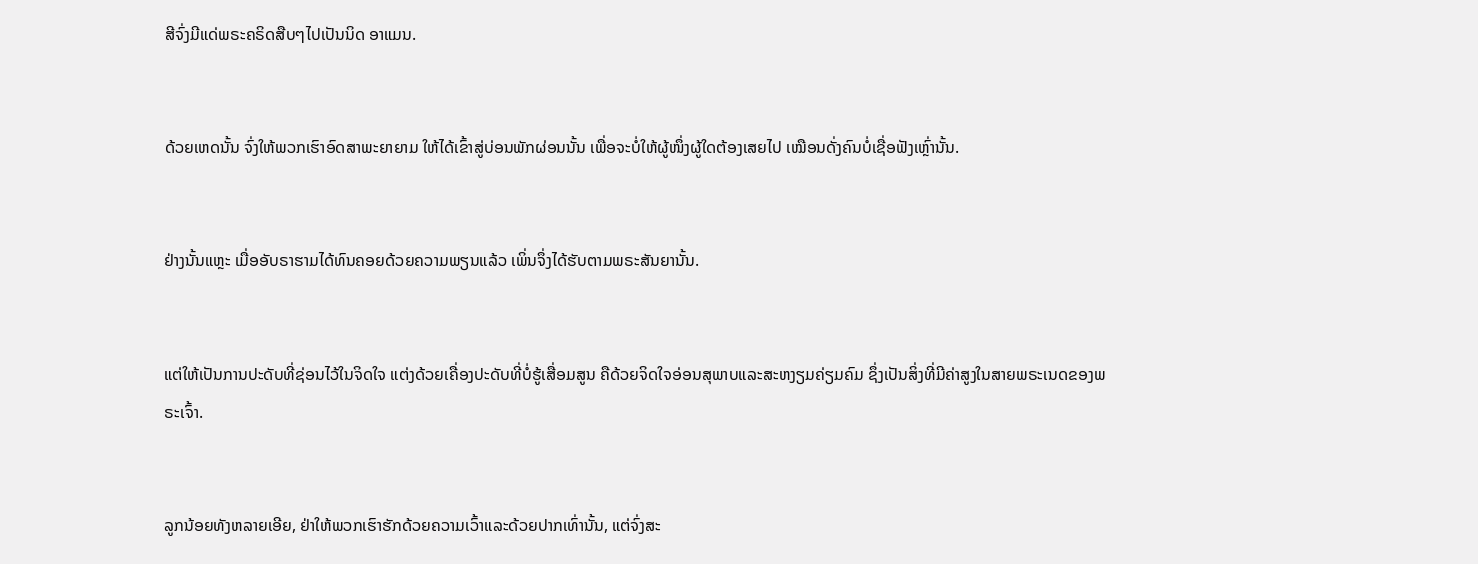ສີຈົ່ງມີແດ່ພຣະຄຣິດສືບໆໄປເປັນນິດ ອາແມນ.


ດ້ວຍເຫດນັ້ນ ຈົ່ງໃຫ້ພວກເຮົາອົດສາພະຍາຍາມ ໃຫ້ໄດ້ເຂົ້າສູ່ບ່ອນພັກຜ່ອນນັ້ນ ເພື່ອຈະບໍ່ໃຫ້ຜູ້ໜຶ່ງຜູ້ໃດຕ້ອງເສຍໄປ ເໝືອນດັ່ງຄົນບໍ່ເຊື່ອຟັງເຫຼົ່ານັ້ນ.


ຢ່າງນັ້ນແຫຼະ ເມື່ອອັບຣາຮາມໄດ້ທົນຄອຍດ້ວຍຄວາມພຽນແລ້ວ ເພິ່ນຈຶ່ງໄດ້ຮັບຕາມພຣະສັນຍານັ້ນ.


ແຕ່ໃຫ້ເປັນການປະດັບທີ່ຊ່ອນໄວ້ໃນຈິດໃຈ ແຕ່ງດ້ວຍເຄື່ອງປະດັບທີ່ບໍ່ຮູ້ເສື່ອມສູນ ຄືດ້ວຍຈິດໃຈອ່ອນສຸພາບແລະສະຫງຽມຄ່ຽມຄົມ ຊຶ່ງເປັນສິ່ງທີ່ມີຄ່າສູງໃນສາຍພຣະເນດຂອງພຣະເຈົ້າ.


ລູກນ້ອຍທັງຫລາຍເອີຍ, ຢ່າໃຫ້ພວກເຮົາຮັກດ້ວຍຄວາມເວົ້າແລະດ້ວຍປາກເທົ່ານັ້ນ, ແຕ່ຈົ່ງສະ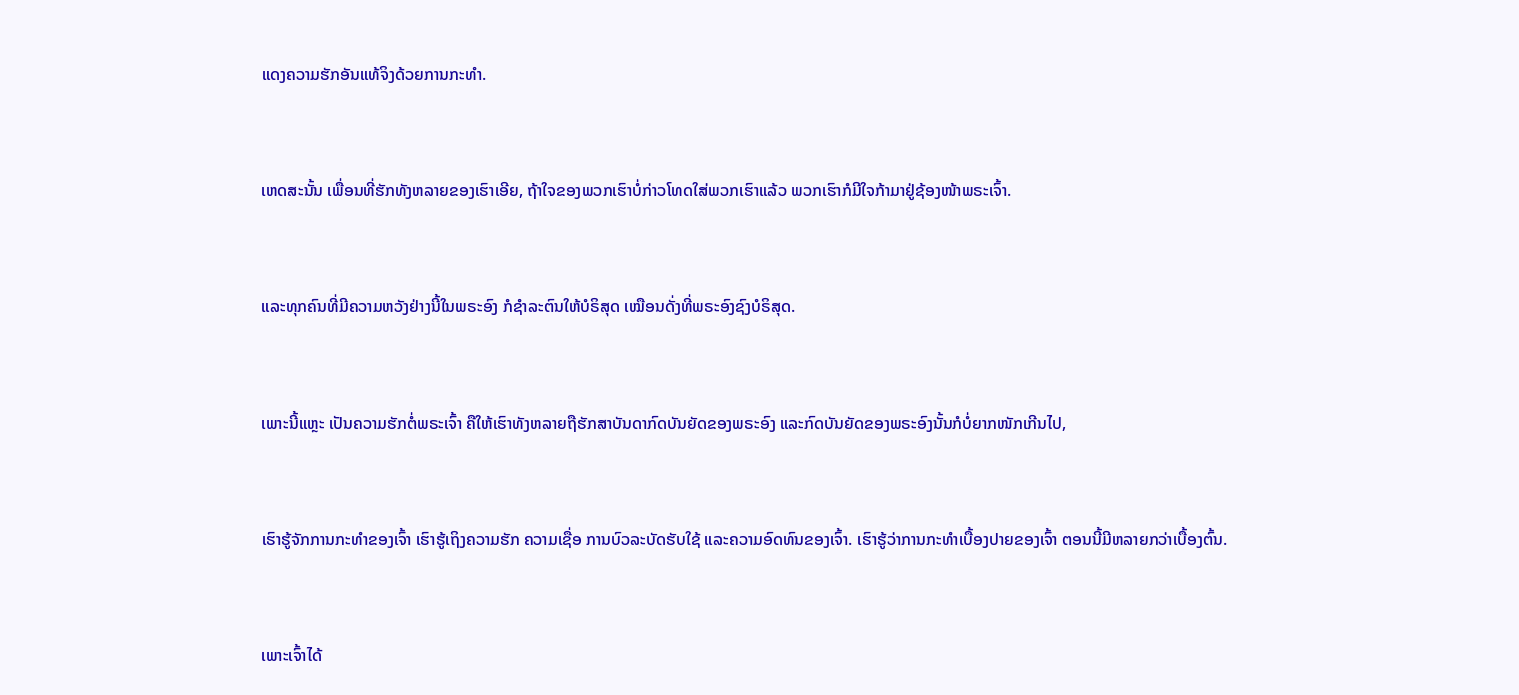ແດງຄວາມຮັກອັນແທ້ຈິງດ້ວຍການກະທຳ.


ເຫດສະນັ້ນ ເພື່ອນທີ່ຮັກທັງຫລາຍຂອງເຮົາເອີຍ, ຖ້າໃຈຂອງພວກເຮົາບໍ່ກ່າວໂທດໃສ່ພວກເຮົາແລ້ວ ພວກເຮົາກໍມີໃຈກ້າມາຢູ່ຊ້ອງໜ້າພຣະເຈົ້າ.


ແລະທຸກຄົນທີ່ມີຄວາມຫວັງຢ່າງນີ້ໃນພຣະອົງ ກໍຊຳລະຕົນໃຫ້ບໍຣິສຸດ ເໝືອນດັ່ງທີ່ພຣະອົງຊົງບໍຣິສຸດ.


ເພາະນີ້ແຫຼະ ເປັນຄວາມຮັກຕໍ່ພຣະເຈົ້າ ຄືໃຫ້ເຮົາທັງຫລາຍຖືຮັກສາບັນດາກົດບັນຍັດຂອງພຣະອົງ ແລະກົດບັນຍັດຂອງພຣະອົງນັ້ນກໍບໍ່ຍາກໜັກເກີນໄປ,


ເຮົາຮູ້ຈັກການກະທຳຂອງເຈົ້າ ເຮົາຮູ້ເຖິງຄວາມຮັກ ຄວາມເຊື່ອ ການບົວລະບັດຮັບໃຊ້ ແລະຄວາມອົດທົນຂອງເຈົ້າ. ເຮົາຮູ້ວ່າການກະທຳເບື້ອງປາຍຂອງເຈົ້າ ຕອນນີ້ມີຫລາຍກວ່າເບື້ອງຕົ້ນ.


ເພາະເຈົ້າໄດ້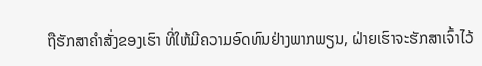ຖືຮັກສາຄຳສັ່ງຂອງເຮົາ ທີ່ໃຫ້ມີຄວາມອົດທົນຢ່າງພາກພຽນ, ຝ່າຍເຮົາຈະຮັກສາເຈົ້າໄວ້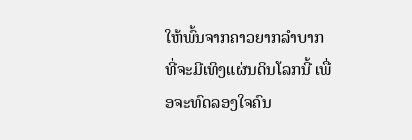ໃຫ້ພົ້ນຈາກຄາວຍາກລຳບາກ ທີ່ຈະມີເທິງແຜ່ນດິນໂລກນີ້ ເພື່ອຈະທົດລອງໃຈຄົນ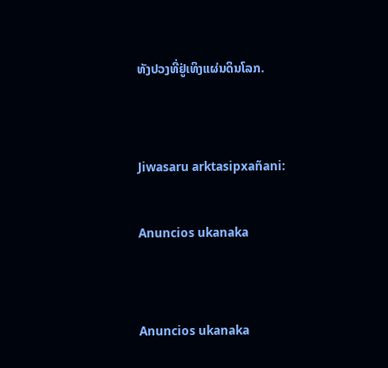ທັງປວງທີ່ຢູ່ເທິງແຜ່ນດິນໂລກ.


Jiwasaru arktasipxañani:

Anuncios ukanaka


Anuncios ukanaka